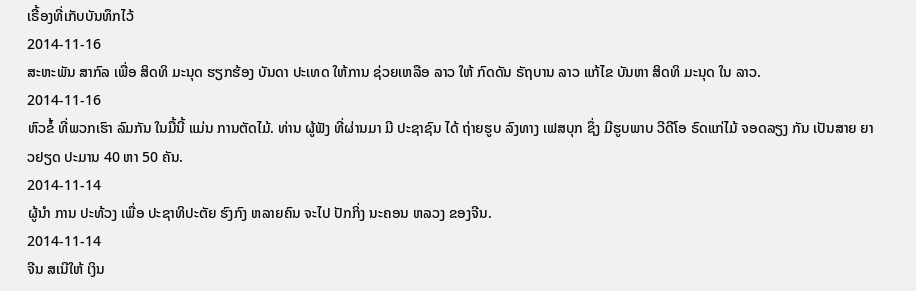ເຣື້ອງທີ່ເກັບບັນທຶກໄວ້
2014-11-16
ສະຫະພັນ ສາກົລ ເພື່ອ ສິດທິ ມະນຸດ ຮຽກຮ້ອງ ບັນດາ ປະເທດ ໃຫ້ການ ຊ່ວຍເຫລືອ ລາວ ໃຫ້ ກົດດັນ ຣັຖບານ ລາວ ແກ້ໄຂ ບັນຫາ ສິດທິ ມະນຸດ ໃນ ລາວ.
2014-11-16
ຫົວຂໍ້ ທີ່ພວກເຮົາ ລົມກັນ ໃນມື້ນີ້ ແມ່ນ ການຕັດໄມ້. ທ່ານ ຜູ້ຟັງ ທີ່ຜ່ານມາ ມີ ປະຊາຊົນ ໄດ້ ຖ່າຍຮູບ ລົງທາງ ເຟສບຸກ ຊຶ່ງ ມີຮູບພາບ ວີດີໂອ ຣົດແກ່ໄມ້ ຈອດລຽງ ກັນ ເປັນສາຍ ຍາວຢຽດ ປະມານ 40 ຫາ 50 ຄັນ.
2014-11-14
ຜູ້ນໍາ ການ ປະທ້ວງ ເພື່ອ ປະຊາທິປະຕັຍ ຮົງກົງ ຫລາຍຄົນ ຈະໄປ ປັກກິ່ງ ນະຄອນ ຫລວງ ຂອງຈີນ.
2014-11-14
ຈີນ ສເນີໃຫ້ ເງິນ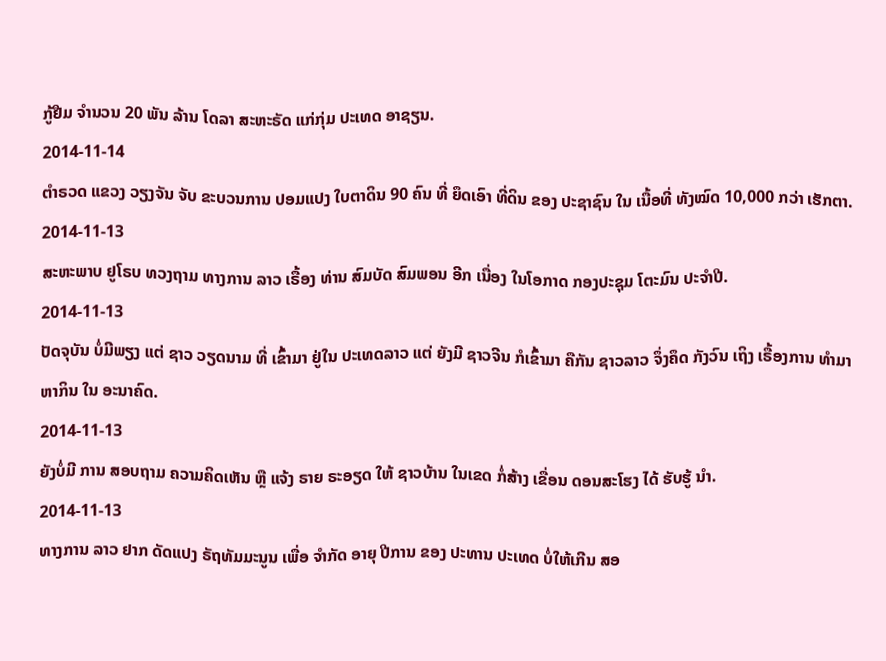ກູ້ຢືມ ຈໍານວນ 20 ພັນ ລ້ານ ໂດລາ ສະຫະຣັດ ແກ່ກຸ່ມ ປະເທດ ອາຊຽນ.
2014-11-14
ຕໍາຣວດ ແຂວງ ວຽງຈັນ ຈັບ ຂະບວນການ ປອມແປງ ໃບຕາດິນ 90 ຄົນ ທີ່ ຍຶດເອົາ ທີ່ດິນ ຂອງ ປະຊາຊົນ ໃນ ເນື້ອທີ່ ທັງໝົດ 10,000 ກວ່າ ເຮັກຕາ.
2014-11-13
ສະຫະພາບ ຢູໂຣບ ທວງຖາມ ທາງການ ລາວ ເຣື້ອງ ທ່ານ ສົມບັດ ສົມພອນ ອີກ ເນື່ອງ ໃນໂອກາດ ກອງປະຊຸມ ໂຕະມົນ ປະຈຳປີ.
2014-11-13
ປັດຈຸບັນ ບໍ່ມີພຽງ ແຕ່ ຊາວ ວຽດນາມ ທີ່ ເຂົ້າມາ ຢູ່ໃນ ປະເທດລາວ ແຕ່ ຍັງມີ ຊາວຈີນ ກໍເຂົ້າມາ ຄືກັນ ຊາວລາວ ຈຶ່ງຄຶດ ກັງວົນ ເຖິງ ເຣື້ອງການ ທໍາມາ ຫາກິນ ໃນ ອະນາຄົດ.
2014-11-13
ຍັງບໍ່ມີ ການ ສອບຖາມ ຄວາມຄິດເຫັນ ຫຼື ແຈ້ງ ຣາຍ ຣະອຽດ ໃຫ້ ຊາວບ້ານ ໃນເຂດ ກໍ່ສ້າງ ເຂື່ອນ ດອນສະໂຮງ ໄດ້ ຮັບຮູ້ ນໍາ.
2014-11-13
ທາງການ ລາວ ຢາກ ດັດແປງ ຣັຖທັມມະນູນ ເພື່ອ ຈຳກັດ ອາຍຸ ປີການ ຂອງ ປະທານ ປະເທດ ບໍ່ໃຫ້ເກີນ ສອ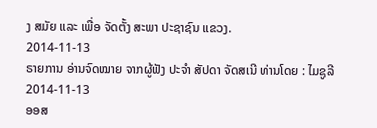ງ ສມັຍ ແລະ ເພື່ອ ຈັດຕັ້ງ ສະພາ ປະຊາຊົນ ແຂວງ.
2014-11-13
ຣາຍການ ອ່ານຈົດໝາຍ ຈາກຜູ້ຟັງ ປະຈຳ ສັປດາ ຈັດສເນີ ທ່ານໂດຍ : ໄມຊູລີ
2014-11-13
ອອສ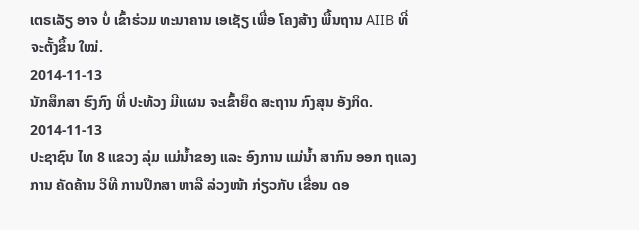ເຕຣເລັຽ ອາຈ ບໍ່ ເຂົ້າຮ່ວມ ທະນາຄານ ເອເຊັຽ ເພື່ອ ໂຄງສ້າງ ພື້ນຖານ AIIB ທີ່ ຈະຕັ້ງຂຶ້ນ ໃໝ່.
2014-11-13
ນັກສຶກສາ ຮົງກົງ ທີ່ ປະທ້ວງ ມີແຜນ ຈະເຂົ້າຍຶດ ສະຖານ ກົງສຸນ ອັງກິດ.
2014-11-13
ປະຊາຊົນ ໄທ 8 ແຂວງ ລຸ່ມ ແມ່ນໍ້າຂອງ ແລະ ອົງການ ແມ່ນໍ້າ ສາກົນ ອອກ ຖແລງການ ຄັດຄ້ານ ວິທີ ການປຶກສາ ຫາລື ລ່ວງໜ້າ ກ່ຽວກັບ ເຂື່ອນ ດອ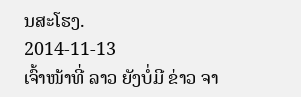ນສະໂຮງ.
2014-11-13
ເຈົ້າໜ້າທີ່ ລາວ ຍັງບໍ່ມີ ຂ່າວ ຈາ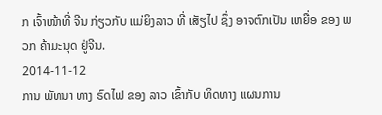ກ ເຈົ້າໜ້າທີ່ ຈີນ ກ່ຽວກັບ ແມ່ຍິງລາວ ທີ່ ເສັຽໄປ ຊຶ່ງ ອາຈຕົກເປັນ ເຫຍື່ອ ຂອງ ພວກ ຄ້າມະນຸດ ຢູ່ຈີນ.
2014-11-12
ການ ພັທນາ ທາງ ຣົດໄຟ ຂອງ ລາວ ເຂົ້າກັບ ທິດທາງ ແຜນການ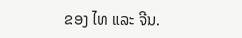ຂອງ ໄທ ແລະ ຈີນ.